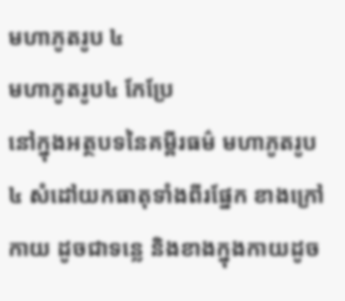មហាភូតរូប ៤
មហាភូតរូប៤ កែប្រែ
នៅក្នុងអត្ថបទនៃគម្ពីរធម៌ មហាភូតរូប៤ សំដៅយកធាតុទាំងពីរផ្នែក ខាងក្រៅកាយ ដូចជាទន្លេ និងខាងក្នុងកាយដូច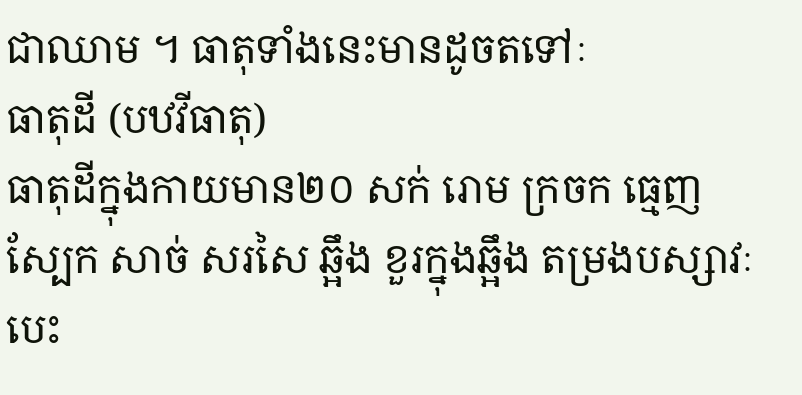ជាឈាម ។ ធាតុទាំងនេះមានដូចតទៅៈ
ធាតុដី (បឋវីធាតុ)
ធាតុដីក្នុងកាយមាន២០ សក់ រោម ក្រចក ធ្មេញ ស្បែក សាច់ សរសៃ ឆ្អឹង ខួរក្នុងឆ្អឹង តម្រងបស្សាវៈ បេះ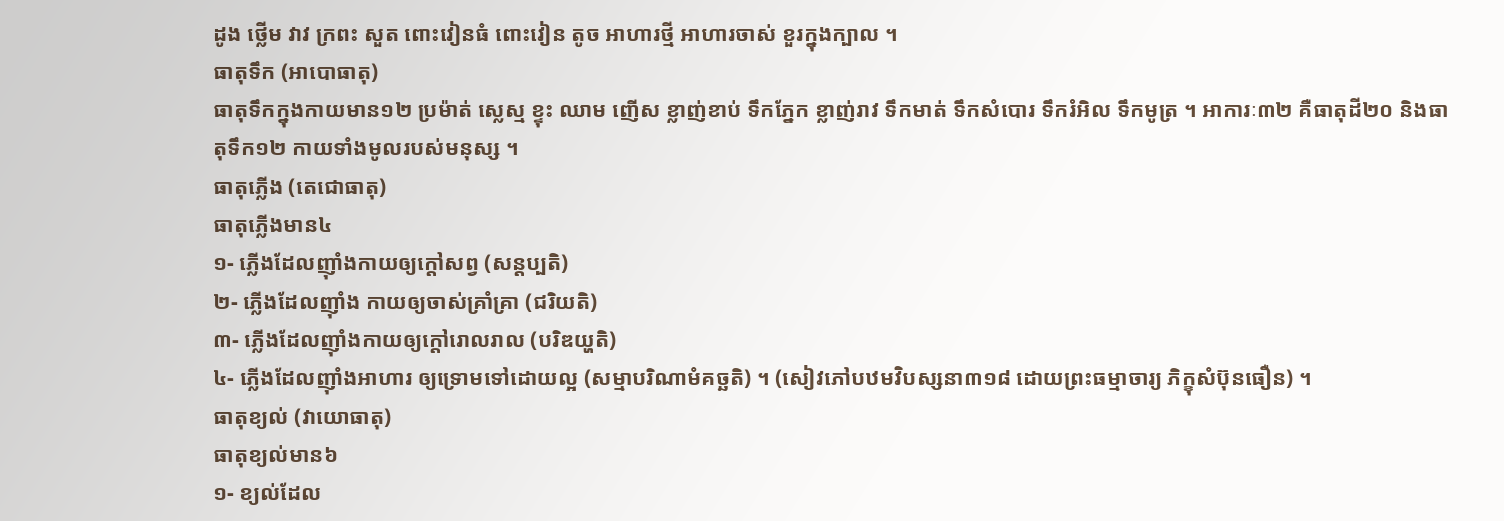ដូង ថ្លើម វាវ ក្រពះ សួត ពោះវៀនធំ ពោះវៀន តូច អាហារថ្មី អាហារចាស់ ខួរក្នុងក្បាល ។
ធាតុទឹក (អាបោធាតុ)
ធាតុទឹកក្នុងកាយមាន១២ ប្រម៉ាត់ ស្លេស្ម ខ្ទុះ ឈាម ញើស ខ្លាញ់ខាប់ ទឹកភ្នែក ខ្លាញ់រាវ ទឹកមាត់ ទឹកសំបោរ ទឹករំអិល ទឹកមូត្រ ។ អាការៈ៣២ គឺធាតុដី២០ និងធាតុទឹក១២ កាយទាំងមូលរបស់មនុស្ស ។
ធាតុភ្លើង (តេជោធាតុ)
ធាតុភ្លើងមាន៤
១- ភ្លើងដែលញ៉ាំងកាយឲ្យក្តៅសព្វ (សន្តប្បតិ)
២- ភ្លើងដែលញ៉ាំង កាយឲ្យចាស់គ្រាំគ្រា (ជរិយតិ)
៣- ភ្លើងដែលញ៉ាំងកាយឲ្យក្តៅរោលរាល (បរិឌយ្ហតិ)
៤- ភ្លើងដែលញ៉ាំងអាហារ ឲ្យទ្រោមទៅដោយល្អ (សម្មាបរិណាមំគច្ឆតិ) ។ (សៀវភៅបឋមវិបស្សនា៣១៨ ដោយព្រះធម្មាចារ្យ ភិក្ខុសំប៊ុនធឿន) ។
ធាតុខ្យល់ (វាយោធាតុ)
ធាតុខ្យល់មាន៦
១- ខ្យល់ដែល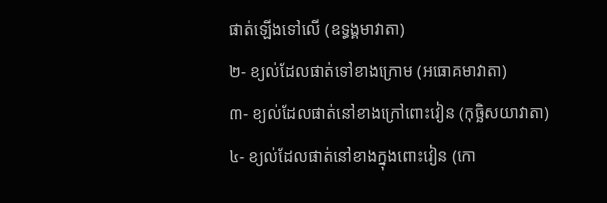ផាត់ឡើងទៅលើ (ឧទ្ធង្គមាវាតា)
២- ខ្យល់ដែលផាត់ទៅខាងក្រោម (អធោគមាវាតា)
៣- ខ្យល់ដែលផាត់នៅខាងក្រៅពោះវៀន (កុច្ឆិសយាវាតា)
៤- ខ្យល់ដែលផាត់នៅខាងក្នុងពោះវៀន (កោ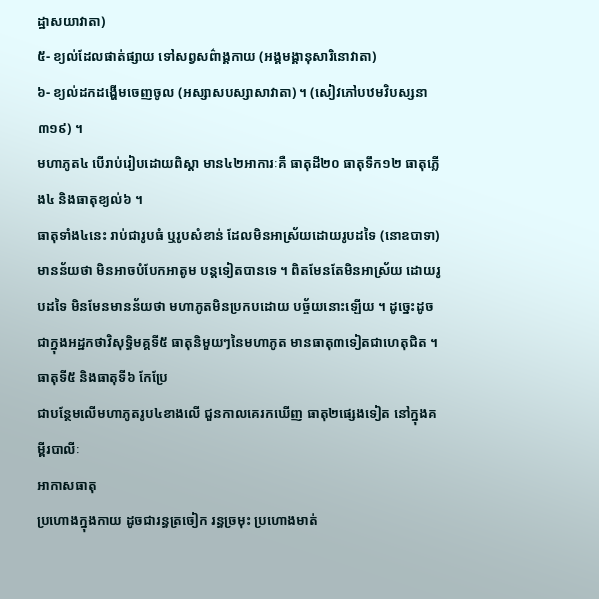ដ្ឋាសយាវាតា)
៥- ខ្យល់ដែលផាត់ផ្សាយ ទៅសព្វសព៌ាង្គកាយ (អង្គមង្គានុសារិនោវាតា)
៦- ខ្យល់ដកដង្ហើមចេញចូល (អស្សាសបស្សាសាវាតា) ។ (សៀវភៅបឋមវិបស្សនា៣១៩) ។
មហាភូត៤ បើរាប់រៀបដោយពិស្តា មាន៤២អាការៈគឺ ធាតុដី២០ ធាតុទឹក១២ ធាតុភ្លើង៤ និងធាតុខ្យល់៦ ។
ធាតុទាំង៤នេះ រាប់ជារូបធំ ឬរូបសំខាន់ ដែលមិនអាស្រ័យដោយរូបដទៃ (នោឧបាទា) មានន័យថា មិនអាចបំបែកអាតូម បន្តទៀតបានទេ ។ ពិតមែនតែមិនអាស្រ័យ ដោយរូបដទៃ មិនមែនមានន័យថា មហាភូតមិនប្រកបដោយ បច្ច័យនោះឡើយ ។ ដូច្នេះដូចជាក្នុងអដ្ឋកថាវិសុទ្ធិមគ្គទី៥ ធាតុនិមួយៗនៃមហាភូត មានធាតុ៣ទៀតជាហេតុជិត ។
ធាតុទី៥ និងធាតុទី៦ កែប្រែ
ជាបន្ថែមលើមហាភូតរូប៤ខាងលើ ជួនកាលគេរកឃើញ ធាតុ២ផ្សេងទៀត នៅក្នុងគម្ពីរបាលីៈ
អាកាសធាតុ
ប្រហោងក្នុងកាយ ដូចជារន្ធត្រចៀក រន្ធច្រមុះ ប្រហោងមាត់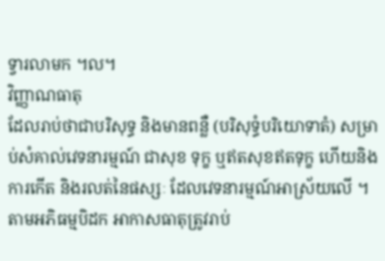ទ្វារលាមក ។ល។
វិញ្ញាណធាតុ
ដែលរាប់ថាជាបរិសុទ្ធ និងមានពន្លឺ (បរិសុទ្ធំបរិយោទាតំ) សម្រាប់សំគាល់វេទនារម្មណ៍ ជាសុខ ទុក្ខ ឬឥតសុខឥតទុក្ខ ហើយនិងការកើត និងរលត់នៃផស្សៈ ដែលវេទនារម្មណ៍អាស្រ័យលើ ។ តាមអភិធម្មបិដក អាកាសធាតុត្រូវរាប់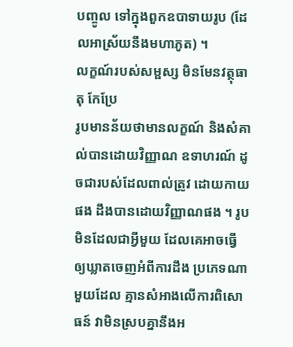បញ្ចូល ទៅក្នុងពួកឧបាទាយរូប (ដែលអាស្រ័យនឹងមហាភូត) ។
លក្ខណ៍របស់សម្ផស្ស មិនមែនវត្ថុធាតុ កែប្រែ
រូបមានន័យថាមានលក្ខណ៍ និងសំគាល់បានដោយវិញ្ញាណ ឧទាហរណ៍ ដូចជារបស់ដែលពាល់ត្រូវ ដោយកាយផង ដឹងបានដោយវិញ្ញាណផង ។ រូបមិនដែលជាអ្វីមួយ ដែលគេអាចធ្វើ ឲ្យឃ្លាតចេញអំពីការដឹង ប្រភេទណាមួយដែល គ្មានសំអាងលើការពិសោធន៍ វាមិនស្របគ្នានឹងអ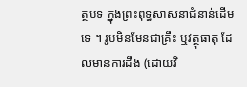ត្ថបទ ក្នុងព្រះពុទ្ធសាសនាជំនាន់ដើមទេ ។ រូបមិនមែនជាគ្រឹះ ឬវត្ថុធាតុ ដែលមានការដឹង (ដោយវិ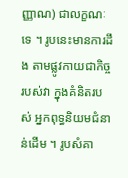ញ្ញាណ) ជាលក្ខណៈទេ ។ រូបនេះមានការដឹង តាមផ្លូវកាយជាកិច្ចរបស់វា ក្នុងគំនិតរបស់ អ្នកពុទ្ធនិយមជំនាន់ដើម ។ រូបសំគា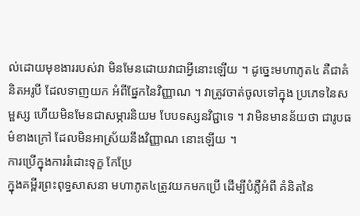ល់ដោយមុខងាររបស់វា មិនមែនដោយវាជាអ្វីនោះឡើយ ។ ដូច្នេះមហាភូត៤ គឺជាគំនិតអរូបី ដែលទាញយក អំពីផ្នែកនៃវិញ្ញាណ ។ វាត្រូវចាត់ចូលទៅក្នុង ប្រភេទនៃសម្ផស្ស ហើយមិនមែនជាសម្ភារនិយម បែបទស្សនវិជ្ជាទេ ។ វាមិនមានន័យថា ជារូបធម៌ខាងក្រៅ ដែលមិនអាស្រ័យនឹងវិញ្ញាណ នោះឡើយ ។
ការប្រើក្នុងការរំដោះទុក្ខ កែប្រែ
ក្នុងគម្ពីរព្រះពុទ្ធសាសនា មហាភូត៤ត្រូវយកមកប្រើ ដើម្បីបំភ្លឺអំពី គំនិតនៃ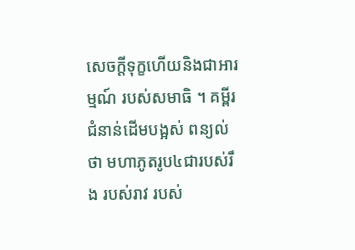សេចក្តីទុក្ខហើយនិងជាអារម្មណ៍ របស់សមាធិ ។ គម្ពីរជំនាន់ដើមបង្អស់ ពន្យល់ថា មហាភូតរូប៤ជារបស់រឹង របស់រាវ របស់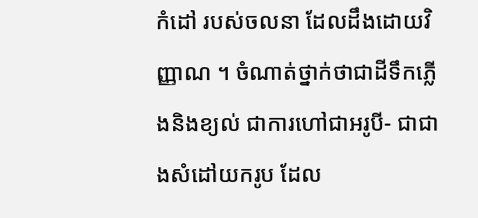កំដៅ របស់ចលនា ដែលដឹងដោយវិញ្ញាណ ។ ចំណាត់ថ្នាក់ថាជាដីទឹកភ្លើងនិងខ្យល់ ជាការហៅជាអរូបី- ជាជាងសំដៅយករូប ដែល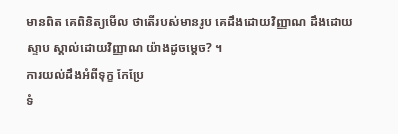មានពិត គេពិនិត្យមើល ថាតើរបស់មានរូប គេដឹងដោយវិញ្ញាណ ដឹងដោយស្ទាប ស្គាល់ដោយវិញ្ញាណ យ៉ាងដូចម្តេច? ។
ការយល់ដឹងអំពីទុក្ខ កែប្រែ
ទំ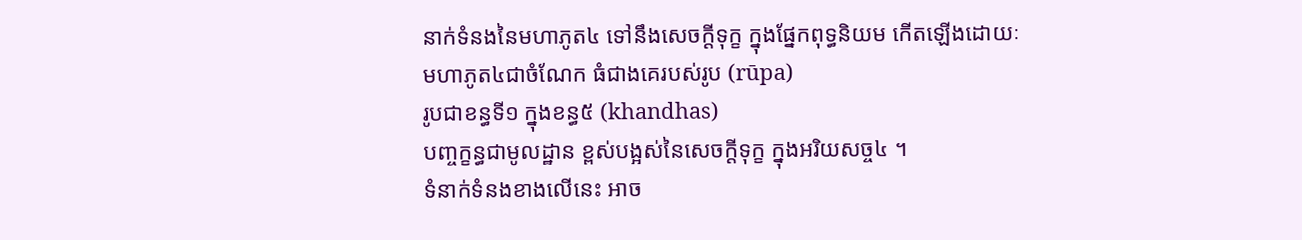នាក់ទំនងនៃមហាភូត៤ ទៅនឹងសេចក្តីទុក្ខ ក្នុងផ្នែកពុទ្ធនិយម កើតឡើងដោយៈ
មហាភូត៤ជាចំណែក ធំជាងគេរបស់រូប (rūpa)
រូបជាខន្ធទី១ ក្នុងខន្ធ៥ (khandhas)
បញ្ចក្ខន្ធជាមូលដ្ឋាន ខ្ពស់បង្អស់នៃសេចក្តីទុក្ខ ក្នុងអរិយសច្ច៤ ។
ទំនាក់ទំនងខាងលើនេះ អាច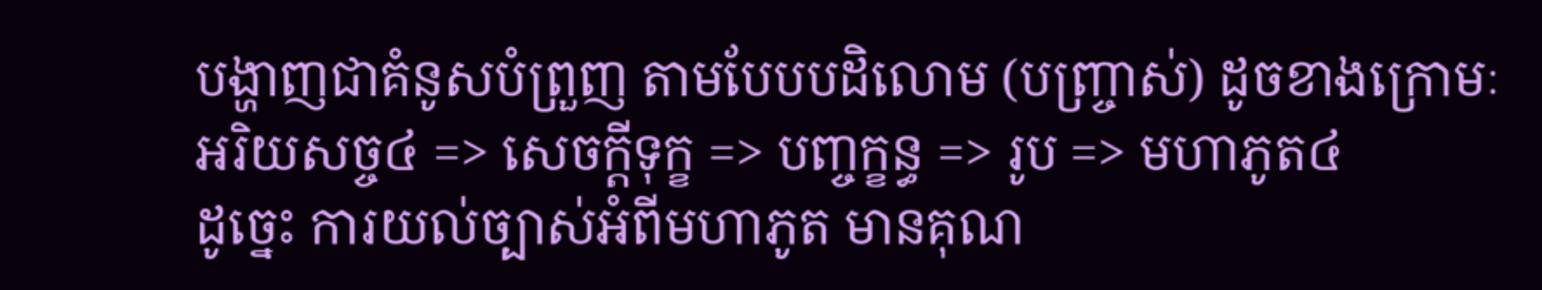បង្ហាញជាគំនូសបំព្រួញ តាមបែបបដិលោម (បញ្ច្រាស់) ដូចខាងក្រោមៈ
អរិយសច្ច៤ => សេចក្តីទុក្ខ => បញ្ចក្ខន្ធ => រូប => មហាភូត៤
ដូច្នេះ ការយល់ច្បាស់អំពីមហាភូត មានគុណ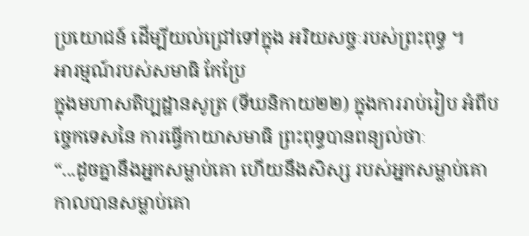ប្រយោជន៍ ដើម្បីយល់ជ្រៅទៅក្នុង អរិយសច្ចៈរបស់ព្រះពុទ្ធ ។
អារម្មណ៍របស់សមាធិ កែប្រែ
ក្នុងមហាសតិប្បដ្ឋានសូត្រ (ទីឃនិកាយ២២) ក្នុងការរាប់រៀប អំពីបច្ចេកទេសនៃ ការធ្វើកាយាសមាធិ ព្រះពុទ្ធបានពន្យល់ថាៈ
“...ដូចគ្នានឹងអ្នកសម្លាប់គោ ហើយនឹងសិស្ស របស់អ្នកសម្លាប់គោ កាលបានសម្លាប់គោ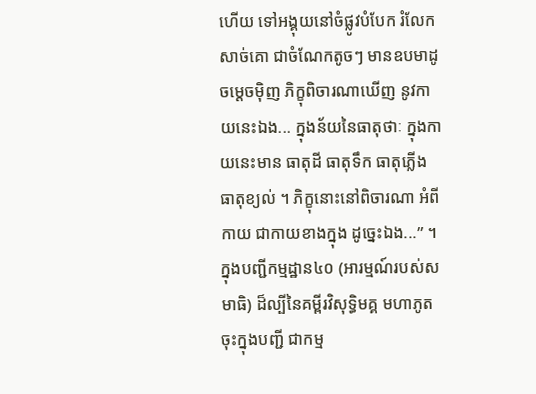ហើយ ទៅអង្គុយនៅចំផ្លូវបំបែក រំលែកសាច់គោ ជាចំណែកតូចៗ មានឧបមាដូចម្តេចម៉ិញ ភិក្ខុពិចារណាឃើញ នូវកាយនេះឯង... ក្នុងន័យនៃធាតុថាៈ ក្នុងកាយនេះមាន ធាតុដី ធាតុទឹក ធាតុភ្លើង ធាតុខ្យល់ ។ ភិក្ខុនោះនៅពិចារណា អំពីកាយ ជាកាយខាងក្នុង ដូច្នេះឯង...” ។
ក្នុងបញ្ជីកម្មដ្ឋាន៤០ (អារម្មណ៍របស់សមាធិ) ដ៏ល្បីនៃគម្ពីរវិសុទ្ធិមគ្គ មហាភូតចុះក្នុងបញ្ជី ជាកម្ម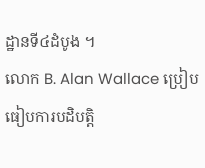ដ្ឋានទី៤ដំបូង ។
លោក B. Alan Wallace ប្រៀបធៀបការបដិបត្តិ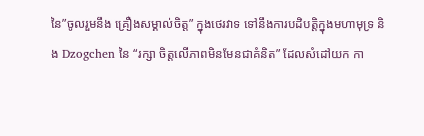នៃ”ចូលរួមនឹង គ្រឿងសម្គាល់ចិត្ត” ក្នុងថេរវាទ ទៅនឹងការបដិបត្តិក្នុងមហាមុទ្រ និង Dzogchen នៃ “រក្សា ចិត្តលើភាពមិនមែនជាគំនិត” ដែលសំដៅយក កា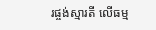រផ្ចង់ស្មារតី លើធម្ម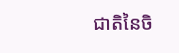ជាតិនៃចិ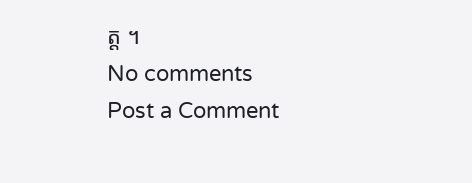ត្ត ។
No comments
Post a Comment